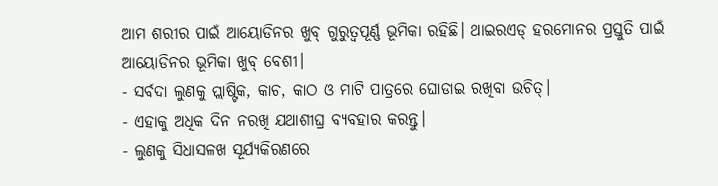ଆମ ଶରୀର ପାଇଁ ଆୟୋଡିନର ଖୁବ୍ ଗୁରୁତ୍ୱପୂର୍ଣ୍ଣ ଭୂମିକା ରହିଛି। ଥାଇରଏଡ୍ ହରମୋନର ପ୍ରସ୍ତୁତି ପାଇଁ ଆୟୋଡିନର ଭୂମିକା ଖୁବ୍ ବେଶୀ।
- ସର୍ବଦା ଲୁଣକୁ ପ୍ଲାଷ୍ଟିକ, କାଚ, କାଠ ଓ ମାଟି ପାତ୍ରରେ ଘୋଡାଇ ରଖିବା ଉଚିତ୍।
- ଏହାକୁ ଅଧିକ ଦିନ ନରଖି ଯଥାଶୀଘ୍ର ବ୍ୟବହାର କରନ୍ତୁ।
- ଲୁଣକୁ ସିଧାସଳଖ ସୂର୍ଯ୍ୟକିରଣରେ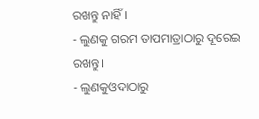ରଖନ୍ତୁ ନାହିଁ।
- ଲୁଣକୁ ଗରମ ତାପମାତ୍ରାଠାରୁ ଦୂରେଇ ରଖନ୍ତୁ।
- ଲୁଣକୁଓଦାଠାରୁ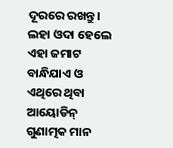ଦୂରରେ ରଖନ୍ତୁ। ଲହା ଓଦା ହେଲେ ଏହା ଜମାଟ ବାନ୍ଧିଯାଏ ଓ ଏଥିରେ ଥିବା ଆୟୋଡିନ୍ ଗୁଣାତ୍ମକ ମାନ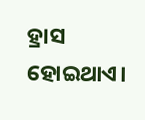ହ୍ରାସ ହୋଇଥାଏ।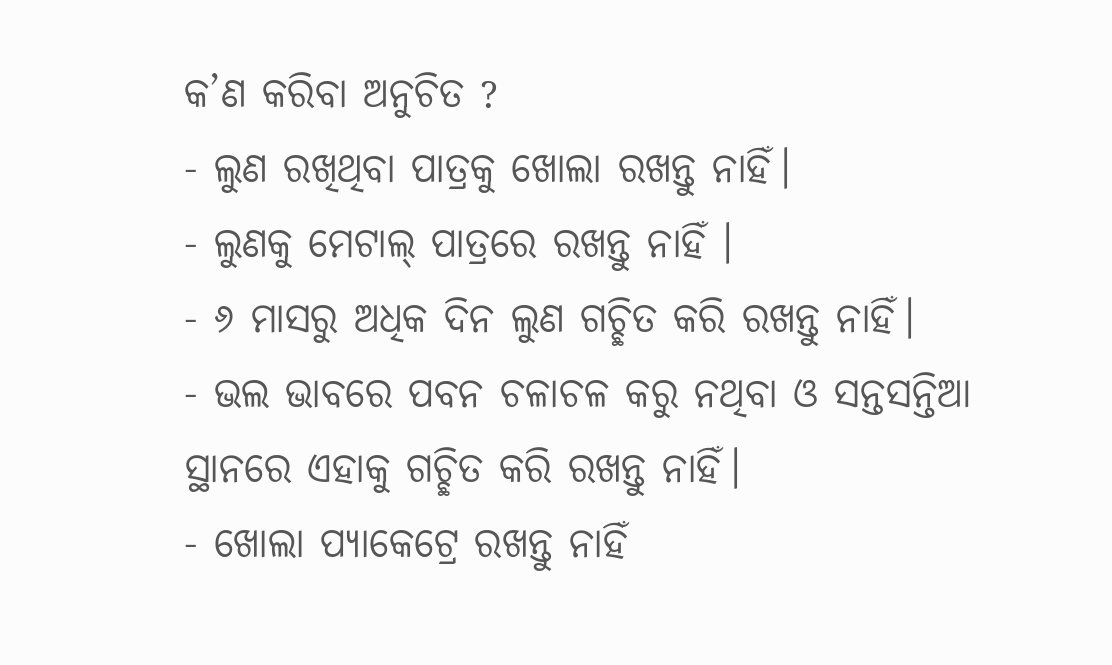କ’ଣ କରିବା ଅନୁଚିତ ?
- ଲୁଣ ରଖିଥିବା ପାତ୍ରକୁ ଖୋଲା ରଖନ୍ତୁ ନାହିଁ।
- ଲୁଣକୁ ମେଟାଲ୍ ପାତ୍ରରେ ରଖନ୍ତୁ ନାହିଁ ।
- ୬ ମାସରୁ ଅଧିକ ଦିନ ଲୁଣ ଗଚ୍ଛିତ କରି ରଖନ୍ତୁ ନାହିଁ।
- ଭଲ ଭାବରେ ପବନ ଚଳାଚଳ କରୁ ନଥିବା ଓ ସନ୍ତସନ୍ତିଆ ସ୍ଥାନରେ ଏହାକୁ ଗଚ୍ଛିତ କରି ରଖନ୍ତୁ ନାହିଁ।
- ଖୋଲା ପ୍ୟାକେଟ୍ରେ ରଖନ୍ତୁ ନାହିଁ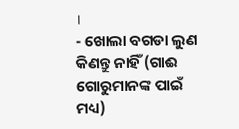।
- ଖୋଲା ବଗଡା ଲୁଣ କିଣନ୍ତୁ ନାହିଁ (ଗାଈ ଗୋରୁମାନଙ୍କ ପାଇଁ ମଧ୍ୟ)